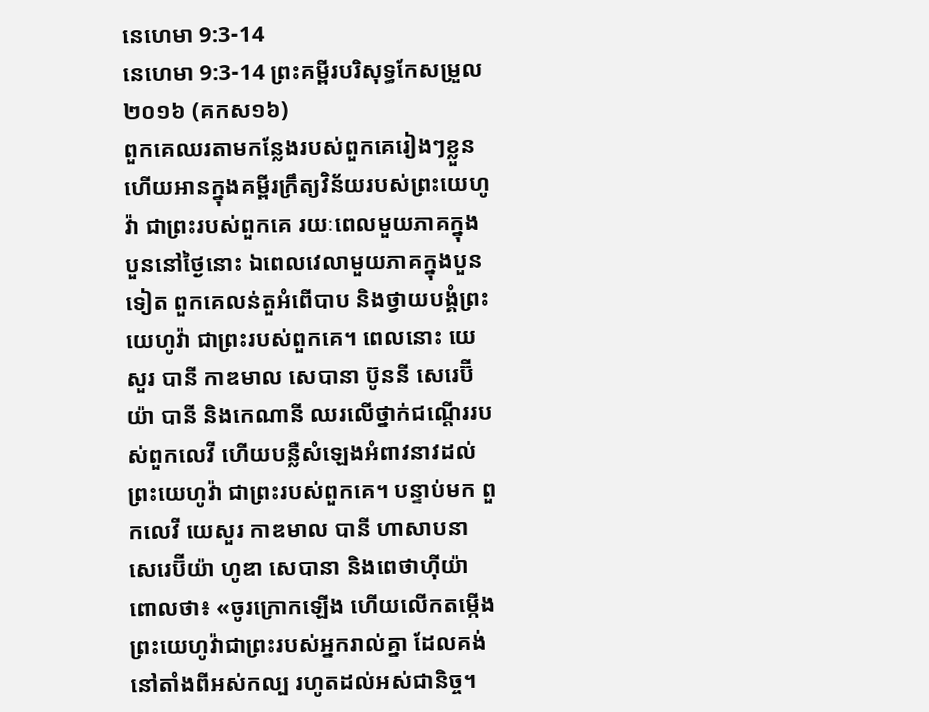នេហេមា 9:3-14
នេហេមា 9:3-14 ព្រះគម្ពីរបរិសុទ្ធកែសម្រួល ២០១៦ (គកស១៦)
ពួកគេឈរតាមកន្លែងរបស់ពួកគេរៀងៗខ្លួន ហើយអានក្នុងគម្ពីរក្រឹត្យវិន័យរបស់ព្រះយេហូវ៉ា ជាព្រះរបស់ពួកគេ រយៈពេលមួយភាគក្នុងបួននៅថ្ងៃនោះ ឯពេលវេលាមួយភាគក្នុងបួនទៀត ពួកគេលន់តួអំពើបាប និងថ្វាយបង្គំព្រះយេហូវ៉ា ជាព្រះរបស់ពួកគេ។ ពេលនោះ យេសួរ បានី កាឌមាល សេបានា ប៊ូននី សេរេប៊ីយ៉ា បានី និងកេណានី ឈរលើថ្នាក់ជណ្តើររបស់ពួកលេវី ហើយបន្លឺសំឡេងអំពាវនាវដល់ព្រះយេហូវ៉ា ជាព្រះរបស់ពួកគេ។ បន្ទាប់មក ពួកលេវី យេសួរ កាឌមាល បានី ហាសាបនា សេរេប៊ីយ៉ា ហូឌា សេបានា និងពេថាហ៊ីយ៉ា ពោលថា៖ «ចូរក្រោកឡើង ហើយលើកតម្កើងព្រះយេហូវ៉ាជាព្រះរបស់អ្នករាល់គ្នា ដែលគង់នៅតាំងពីអស់កល្ប រហូតដល់អស់ជានិច្ច។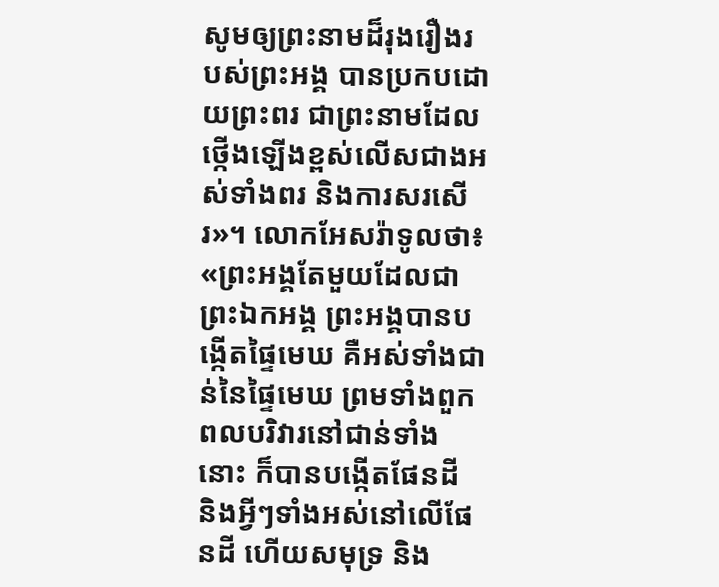សូមឲ្យព្រះនាមដ៏រុងរឿងរបស់ព្រះអង្គ បានប្រកបដោយព្រះពរ ជាព្រះនាមដែលថ្កើងឡើងខ្ពស់លើសជាងអស់ទាំងពរ និងការសរសើរ»។ លោកអែសរ៉ាទូលថា៖ «ព្រះអង្គតែមួយដែលជាព្រះឯកអង្គ ព្រះអង្គបានបង្កើតផ្ទៃមេឃ គឺអស់ទាំងជាន់នៃផ្ទៃមេឃ ព្រមទាំងពួកពលបរិវារនៅជាន់ទាំងនោះ ក៏បានបង្កើតផែនដី និងអ្វីៗទាំងអស់នៅលើផែនដី ហើយសមុទ្រ និង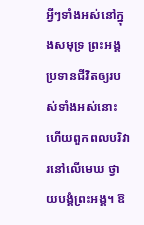អ្វីៗទាំងអស់នៅក្នុងសមុទ្រ ព្រះអង្គប្រទានជីវិតឲ្យរបស់ទាំងអស់នោះ ហើយពួកពលបរិវារនៅលើមេឃ ថ្វាយបង្គំព្រះអង្គ។ ឱ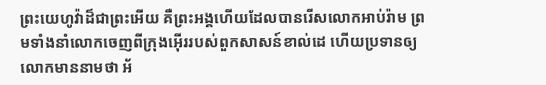ព្រះយេហូវ៉ាដ៏ជាព្រះអើយ គឺព្រះអង្គហើយដែលបានរើសលោកអាប់រ៉ាម ព្រមទាំងនាំលោកចេញពីក្រុងអ៊ើររបស់ពួកសាសន៍ខាល់ដេ ហើយប្រទានឲ្យលោកមាននាមថា អ័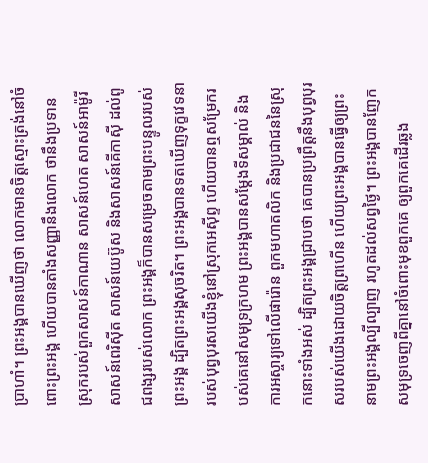ប្រាហាំ។ ព្រះអង្គបានឃើញថា លោកមានចិត្តស្មោះត្រង់នៅចំពោះព្រះអង្គ ហើយបានតាំងសញ្ញានឹងលោក ថានឹងប្រទានស្រុករបស់ពួកសាសន៍កាណាន សាសន៍ហេត សាសន៍អាម៉ូរី សាសន៍ពេរិស៊ីត សាសន៍យេប៊ូស និងសាសន៍គើកាស៊ី ដល់ពូជពង្សរបស់លោក ព្រះអង្គក៏បានសម្រេចតាមព្រះបន្ទូលរបស់ព្រះអង្គ ដ្បិតព្រះអង្គសុចរិត។ ព្រះអង្គបានទតឃើញទុក្ខវេទនារបស់បុព្វបុរសយើងខ្ញុំនៅស្រុកអេស៊ីព្ទ ហើយបានឮសម្រែករបស់គេនៅសមុទ្រក្រហម ព្រះអង្គបានសម្ដែងទីសម្គាល់ និងការអស្ចារ្យទៅលើផារ៉ោន ពួកមហាតលិក និងប្រជាជននៃស្រុកនោះទាំងអស់ ដ្បិតព្រះអង្គជ្រាបថា គេបានប្រព្រឹត្តនឹងបុព្វបុរសរបស់យើងដោយចិត្តព្រហើន ហើយព្រះអង្គបានធ្វើឲ្យព្រះនាមព្រះអង្គល្បីល្បាញ រហូតដល់សព្វថ្ងៃ។ ព្រះអង្គបានញែកសមុទ្រចេញពីគ្នានៅចំពោះមុខពួកគេ ឲ្យពួកគេដើរឆ្លង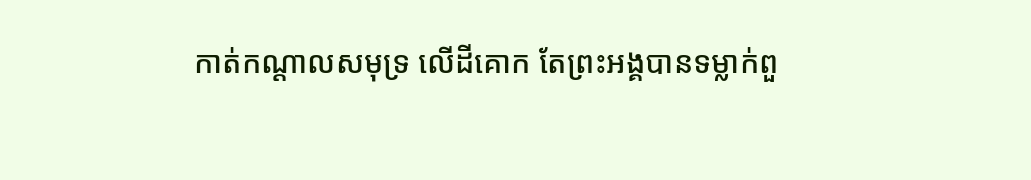កាត់កណ្ដាលសមុទ្រ លើដីគោក តែព្រះអង្គបានទម្លាក់ពួ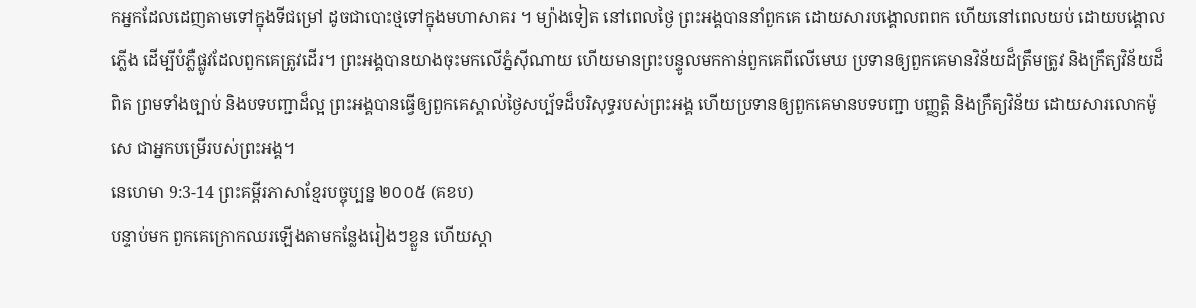កអ្នកដែលដេញតាមទៅក្នុងទីជម្រៅ ដូចជាបោះថ្មទៅក្នុងមហាសាគរ ។ ម្យ៉ាងទៀត នៅពេលថ្ងៃ ព្រះអង្គបាននាំពួកគេ ដោយសារបង្គោលពពក ហើយនៅពេលយប់ ដោយបង្គោលភ្លើង ដើម្បីបំភ្លឺផ្លូវដែលពួកគេត្រូវដើរ។ ព្រះអង្គបានយាងចុះមកលើភ្នំស៊ីណាយ ហើយមានព្រះបន្ទូលមកកាន់ពួកគេពីលើមេឃ ប្រទានឲ្យពួកគេមានវិន័យដ៏ត្រឹមត្រូវ និងក្រឹត្យវិន័យដ៏ពិត ព្រមទាំងច្បាប់ និងបទបញ្ជាដ៏ល្អ ព្រះអង្គបានធ្វើឲ្យពួកគេស្គាល់ថ្ងៃសប្ប័ទដ៏បរិសុទ្ធរបស់ព្រះអង្គ ហើយប្រទានឲ្យពួកគេមានបទបញ្ជា បញ្ញត្តិ និងក្រឹត្យវិន័យ ដោយសារលោកម៉ូសេ ជាអ្នកបម្រើរបស់ព្រះអង្គ។
នេហេមា 9:3-14 ព្រះគម្ពីរភាសាខ្មែរបច្ចុប្បន្ន ២០០៥ (គខប)
បន្ទាប់មក ពួកគេក្រោកឈរឡើងតាមកន្លែងរៀងៗខ្លួន ហើយស្ដា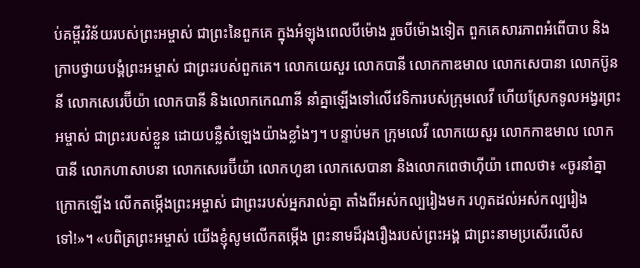ប់គម្ពីរវិន័យរបស់ព្រះអម្ចាស់ ជាព្រះនៃពួកគេ ក្នុងអំឡុងពេលបីម៉ោង រួចបីម៉ោងទៀត ពួកគេសារភាពអំពើបាប និងក្រាបថ្វាយបង្គំព្រះអម្ចាស់ ជាព្រះរបស់ពួកគេ។ លោកយេសួរ លោកបានី លោកកាឌមាល លោកសេបានា លោកប៊ូននី លោកសេរេប៊ីយ៉ា លោកបានី និងលោកកេណានី នាំគ្នាឡើងទៅលើវេទិការបស់ក្រុមលេវី ហើយស្រែកទូលអង្វរព្រះអម្ចាស់ ជាព្រះរបស់ខ្លួន ដោយបន្លឺសំឡេងយ៉ាងខ្លាំងៗ។ បន្ទាប់មក ក្រុមលេវី លោកយេសួរ លោកកាឌមាល លោកបានី លោកហាសាបនា លោកសេរេប៊ីយ៉ា លោកហូឌា លោកសេបានា និងលោកពេថាហ៊ីយ៉ា ពោលថា៖ «ចូរនាំគ្នាក្រោកឡើង លើកតម្កើងព្រះអម្ចាស់ ជាព្រះរបស់អ្នករាល់គ្នា តាំងពីអស់កល្បរៀងមក រហូតដល់អស់កល្បរៀងទៅ!»។ «បពិត្រព្រះអម្ចាស់ យើងខ្ញុំសូមលើកតម្កើង ព្រះនាមដ៏រុងរឿងរបស់ព្រះអង្គ ជាព្រះនាមប្រសើរលើស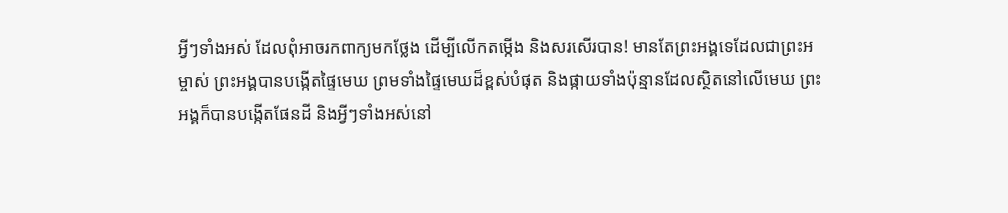អ្វីៗទាំងអស់ ដែលពុំអាចរកពាក្យមកថ្លែង ដើម្បីលើកតម្កើង និងសរសើរបាន! មានតែព្រះអង្គទេដែលជាព្រះអម្ចាស់ ព្រះអង្គបានបង្កើតផ្ទៃមេឃ ព្រមទាំងផ្ទៃមេឃដ៏ខ្ពស់បំផុត និងផ្កាយទាំងប៉ុន្មានដែលស្ថិតនៅលើមេឃ ព្រះអង្គក៏បានបង្កើតផែនដី និងអ្វីៗទាំងអស់នៅ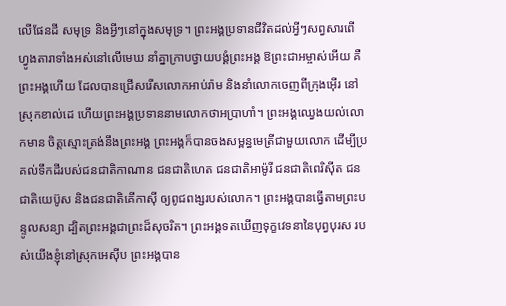លើផែនដី សមុទ្រ និងអ្វីៗនៅក្នុងសមុទ្រ។ ព្រះអង្គប្រទានជីវិតដល់អ្វីៗសព្វសារពើ ហ្វូងតារាទាំងអស់នៅលើមេឃ នាំគ្នាក្រាបថ្វាយបង្គំព្រះអង្គ ឱព្រះជាអម្ចាស់អើយ គឺព្រះអង្គហើយ ដែលបានជ្រើសរើសលោកអាប់រ៉ាម និងនាំលោកចេញពីក្រុងអ៊ើរ នៅស្រុកខាល់ដេ ហើយព្រះអង្គប្រទាននាមលោកថាអប្រាហាំ។ ព្រះអង្គឈ្វេងយល់លោកមាន ចិត្តស្មោះត្រង់នឹងព្រះអង្គ ព្រះអង្គក៏បានចងសម្ពន្ធមេត្រីជាមួយលោក ដើម្បីប្រគល់ទឹកដីរបស់ជនជាតិកាណាន ជនជាតិហេត ជនជាតិអាម៉ូរី ជនជាតិពេរិស៊ីត ជនជាតិយេប៊ូស និងជនជាតិគើកាស៊ី ឲ្យពូជពង្សរបស់លោក។ ព្រះអង្គបានធ្វើតាមព្រះបន្ទូលសន្យា ដ្បិតព្រះអង្គជាព្រះដ៏សុចរិត។ ព្រះអង្គទតឃើញទុក្ខវេទនានៃបុព្វបុរស របស់យើងខ្ញុំនៅស្រុកអេស៊ីប ព្រះអង្គបាន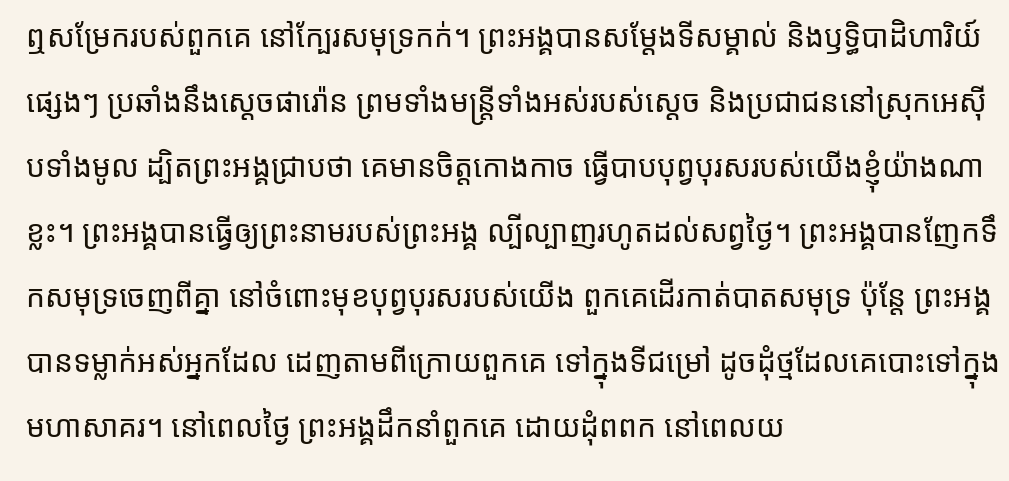ឮសម្រែករបស់ពួកគេ នៅក្បែរសមុទ្រកក់។ ព្រះអង្គបានសម្តែងទីសម្គាល់ និងឫទ្ធិបាដិហារិយ៍ផ្សេងៗ ប្រឆាំងនឹងស្ដេចផារ៉ោន ព្រមទាំងមន្ត្រីទាំងអស់របស់ស្ដេច និងប្រជាជននៅស្រុកអេស៊ីបទាំងមូល ដ្បិតព្រះអង្គជ្រាបថា គេមានចិត្តកោងកាច ធ្វើបាបបុព្វបុរសរបស់យើងខ្ញុំយ៉ាងណាខ្លះ។ ព្រះអង្គបានធ្វើឲ្យព្រះនាមរបស់ព្រះអង្គ ល្បីល្បាញរហូតដល់សព្វថ្ងៃ។ ព្រះអង្គបានញែកទឹកសមុទ្រចេញពីគ្នា នៅចំពោះមុខបុព្វបុរសរបស់យើង ពួកគេដើរកាត់បាតសមុទ្រ ប៉ុន្តែ ព្រះអង្គបានទម្លាក់អស់អ្នកដែល ដេញតាមពីក្រោយពួកគេ ទៅក្នុងទីជម្រៅ ដូចដុំថ្មដែលគេបោះទៅក្នុងមហាសាគរ។ នៅពេលថ្ងៃ ព្រះអង្គដឹកនាំពួកគេ ដោយដុំពពក នៅពេលយ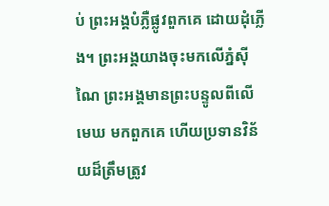ប់ ព្រះអង្គបំភ្លឺផ្លូវពួកគេ ដោយដុំភ្លើង។ ព្រះអង្គយាងចុះមកលើភ្នំស៊ីណៃ ព្រះអង្គមានព្រះបន្ទូលពីលើមេឃ មកពួកគេ ហើយប្រទានវិន័យដ៏ត្រឹមត្រូវ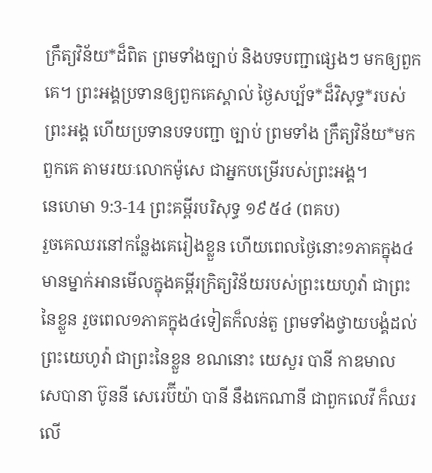ក្រឹត្យវិន័យ*ដ៏ពិត ព្រមទាំងច្បាប់ និងបទបញ្ជាផ្សេងៗ មកឲ្យពួកគេ។ ព្រះអង្គប្រទានឲ្យពួកគេស្គាល់ ថ្ងៃសប្ប័ទ*ដ៏វិសុទ្ធ*របស់ព្រះអង្គ ហើយប្រទានបទបញ្ជា ច្បាប់ ព្រមទាំង ក្រឹត្យវិន័យ*មកពួកគេ តាមរយៈលោកម៉ូសេ ជាអ្នកបម្រើរបស់ព្រះអង្គ។
នេហេមា 9:3-14 ព្រះគម្ពីរបរិសុទ្ធ ១៩៥៤ (ពគប)
រួចគេឈរនៅកន្លែងគេរៀងខ្លួន ហើយពេលថ្ងៃនោះ១ភាគក្នុង៤ មានម្នាក់អានមើលក្នុងគម្ពីរក្រិត្យវិន័យរបស់ព្រះយេហូវ៉ា ជាព្រះនៃខ្លួន រួចពេល១ភាគក្នុង៤ទៀតក៏លន់តួ ព្រមទាំងថ្វាយបង្គំដល់ព្រះយេហូវ៉ា ជាព្រះនៃខ្លួន ខណនោះ យេសួរ បានី កាឌមាល សេបានា ប៊ូននី សេរេប៊ីយ៉ា បានី នឹងកេណានី ជាពួកលេវី ក៏ឈរលើ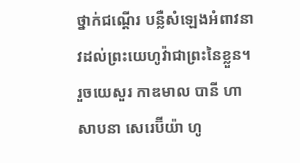ថ្នាក់ជណ្តើរ បន្លឺសំឡេងអំពាវនាវដល់ព្រះយេហូវ៉ាជាព្រះនៃខ្លួន។ រួចយេសួរ កាឌមាល បានី ហាសាបនា សេរេប៊ីយ៉ា ហូ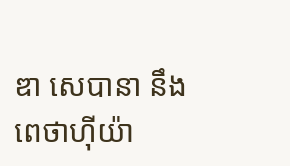ឌា សេបានា នឹងពេថាហ៊ីយ៉ា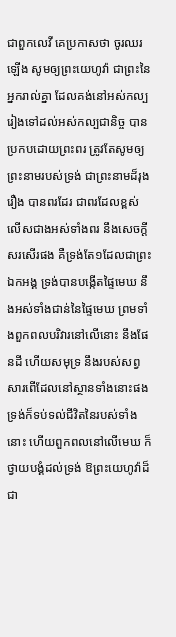ជាពួកលេវី គេប្រកាសថា ចូរឈរឡើង សូមឲ្យព្រះយេហូវ៉ា ជាព្រះនៃអ្នករាល់គ្នា ដែលគង់នៅអស់កល្ប រៀងទៅដល់អស់កល្បជានិច្ច បានប្រកបដោយព្រះពរ ត្រូវតែសូមឲ្យព្រះនាមរបស់ទ្រង់ ជាព្រះនាមដ៏រុងរឿង បានពរដែរ ជាពរដែលខ្ពស់លើសជាងអស់ទាំងពរ នឹងសេចក្ដីសរសើរផង គឺទ្រង់តែ១ដែលជាព្រះឯកអង្គ ទ្រង់បានបង្កើតផ្ទៃមេឃ នឹងអស់ទាំងជាន់នៃផ្ទៃមេឃ ព្រមទាំងពួកពលបរិវារនៅលើនោះ នឹងផែនដី ហើយសមុទ្រ នឹងរបស់សព្វសារពើដែលនៅស្ថានទាំងនោះផង ទ្រង់ក៏ទប់ទល់ជីវិតនៃរបស់ទាំងនោះ ហើយពួកពលនៅលើមេឃ ក៏ថ្វាយបង្គំដល់ទ្រង់ ឱព្រះយេហូវ៉ាដ៏ជា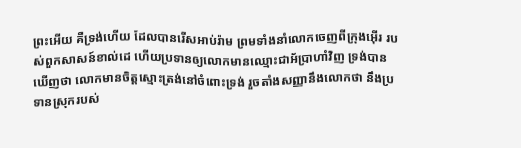ព្រះអើយ គឺទ្រង់ហើយ ដែលបានរើសអាប់រ៉ាម ព្រមទាំងនាំលោកចេញពីក្រុងអ៊ើរ របស់ពួកសាសន៍ខាល់ដេ ហើយប្រទានឲ្យលោកមានឈ្មោះជាអ័ប្រាហាំវិញ ទ្រង់បានឃើញថា លោកមានចិត្តស្មោះត្រង់នៅចំពោះទ្រង់ រួចតាំងសញ្ញានឹងលោកថា នឹងប្រទានស្រុករបស់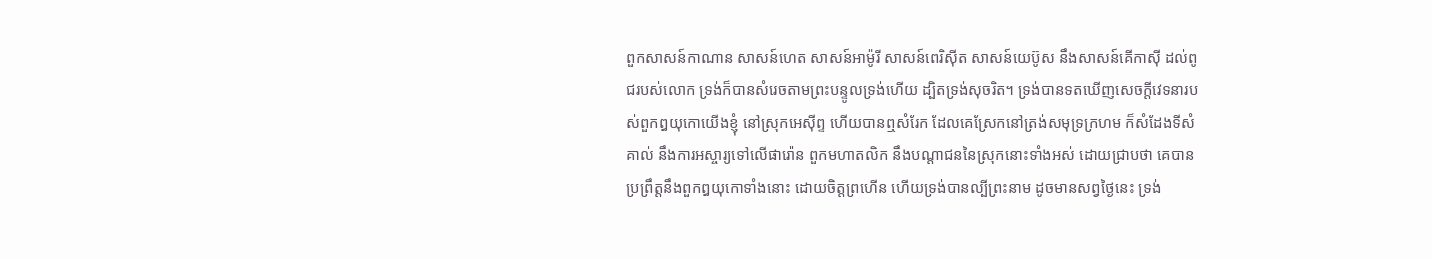ពួកសាសន៍កាណាន សាសន៍ហេត សាសន៍អាម៉ូរី សាសន៍ពេរិស៊ីត សាសន៍យេប៊ូស នឹងសាសន៍គើកាស៊ី ដល់ពូជរបស់លោក ទ្រង់ក៏បានសំរេចតាមព្រះបន្ទូលទ្រង់ហើយ ដ្បិតទ្រង់សុចរិត។ ទ្រង់បានទតឃើញសេចក្ដីវេទនារបស់ពួកឰយុកោយើងខ្ញុំ នៅស្រុកអេស៊ីព្ទ ហើយបានឮសំរែក ដែលគេស្រែកនៅត្រង់សមុទ្រក្រហម ក៏សំដែងទីសំគាល់ នឹងការអស្ចារ្យទៅលើផារ៉ោន ពួកមហាតលិក នឹងបណ្តាជននៃស្រុកនោះទាំងអស់ ដោយជ្រាបថា គេបានប្រព្រឹត្តនឹងពួកឰយុកោទាំងនោះ ដោយចិត្តព្រហើន ហើយទ្រង់បានល្បីព្រះនាម ដូចមានសព្វថ្ងៃនេះ ទ្រង់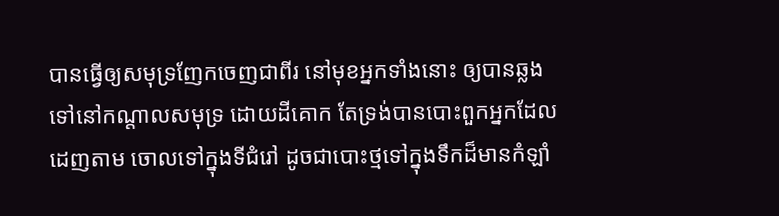បានធ្វើឲ្យសមុទ្រញែកចេញជាពីរ នៅមុខអ្នកទាំងនោះ ឲ្យបានឆ្លងទៅនៅកណ្តាលសមុទ្រ ដោយដីគោក តែទ្រង់បានបោះពួកអ្នកដែលដេញតាម ចោលទៅក្នុងទីជំរៅ ដូចជាបោះថ្មទៅក្នុងទឹកដ៏មានកំឡាំ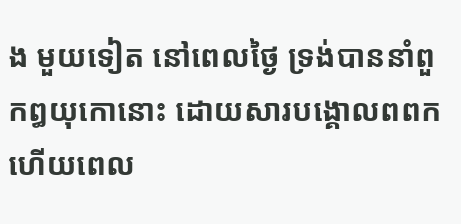ង មួយទៀត នៅពេលថ្ងៃ ទ្រង់បាននាំពួកឰយុកោនោះ ដោយសារបង្គោលពពក ហើយពេល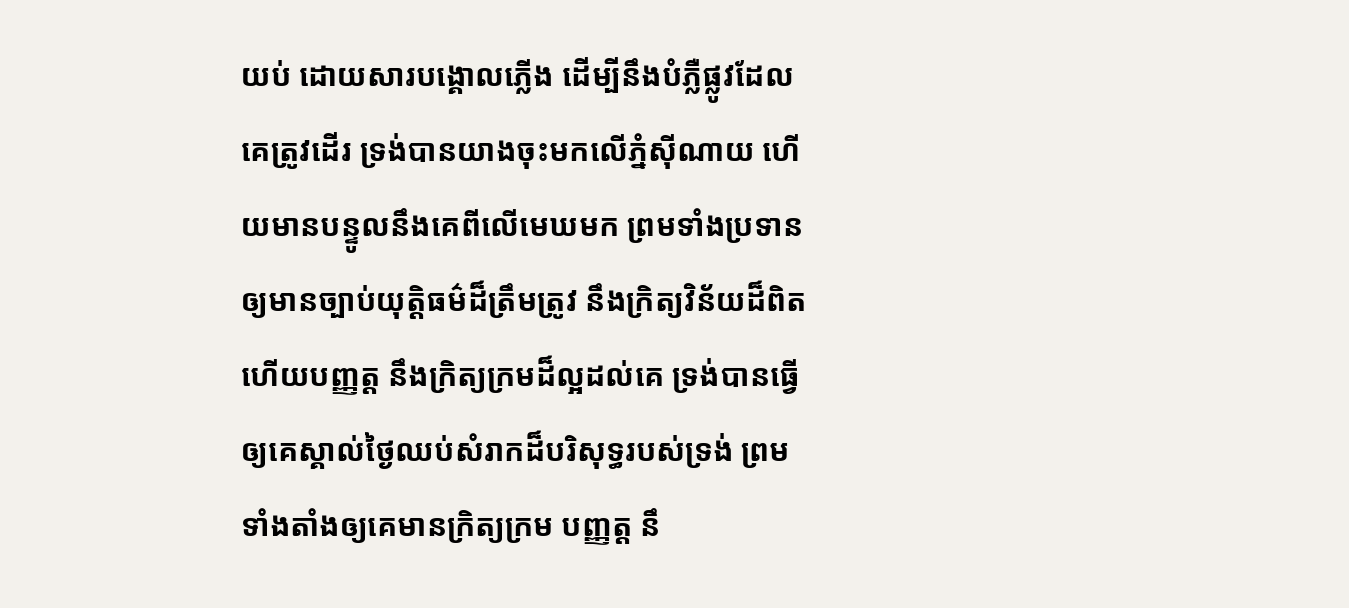យប់ ដោយសារបង្គោលភ្លើង ដើម្បីនឹងបំភ្លឺផ្លូវដែលគេត្រូវដើរ ទ្រង់បានយាងចុះមកលើភ្នំស៊ីណាយ ហើយមានបន្ទូលនឹងគេពីលើមេឃមក ព្រមទាំងប្រទានឲ្យមានច្បាប់យុត្តិធម៌ដ៏ត្រឹមត្រូវ នឹងក្រិត្យវិន័យដ៏ពិត ហើយបញ្ញត្ត នឹងក្រិត្យក្រមដ៏ល្អដល់គេ ទ្រង់បានធ្វើឲ្យគេស្គាល់ថ្ងៃឈប់សំរាកដ៏បរិសុទ្ធរបស់ទ្រង់ ព្រមទាំងតាំងឲ្យគេមានក្រិត្យក្រម បញ្ញត្ត នឹ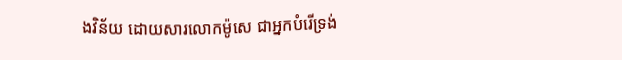ងវិន័យ ដោយសារលោកម៉ូសេ ជាអ្នកបំរើទ្រង់